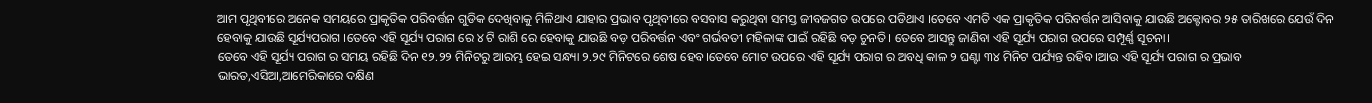ଆମ ପୃଥିବୀରେ ଅନେକ ସମୟରେ ପ୍ରାକୃତିକ ପରିବର୍ତ୍ତନ ଗୁଡିକ ଦେଖିବାକୁ ମିଳିଥାଏ ଯାହାର ପ୍ରଭାବ ପୃଥିବୀରେ ବସବାସ କରୁଥିବା ସମସ୍ତ ଜୀବଜଗତ ଉପରେ ପଡିଥାଏ ।ତେବେ ଏମତି ଏକ ପ୍ରାକୃତିକ ପରିବର୍ତ୍ତନ ଆସିବାକୁ ଯାଉଛି ଅକ୍ଟୋବର ୨୫ ତାରିଖରେ ଯେଉଁ ଦିନ ହେବାକୁ ଯାଉଛି ସୂର୍ଯ୍ୟପରାଗ ।ତେବେ ଏହି ସୂର୍ଯ୍ୟ ପରାଗ ରେ ୪ ଟି ରାଶି ରେ ହେବାକୁ ଯାଉଛି ବଡ଼ ପରିବର୍ତ୍ତନ ଏବଂ ଗର୍ଭବତୀ ମହିଳାଙ୍କ ପାଇଁ ରହିଛି ବଡ଼ ଚୁନତି। ତେବେ ଆସନ୍ତୁ ଜାଣିବା ଏହି ସୂର୍ଯ୍ୟ ପରାଗ ଉପରେ ସମ୍ପୂର୍ଣ୍ଣ ସୂଚନା।
ତେବେ ଏହି ସୂର୍ଯ୍ୟ ପରାଗ ର ସମୟ ରହିଛି ଦିନ ୧୨.୨୨ ମିନିଟରୁ ଆରମ୍ଭ ହେଇ ସନ୍ଧ୍ୟା ୨.୨୯ ମିନିଟରେ ଶେଷ ହେବ।ତେବେ ମୋଟ ଉପରେ ଏହି ସୂର୍ଯ୍ୟ ପରାଗ ର ଅବଧି କାଳ ୨ ଘଣ୍ଟା ୩୪ ମିନିଟ ପର୍ଯ୍ୟନ୍ତ ରହିବ ।ଆଉ ଏହି ସୂର୍ଯ୍ୟ ପରାଗ ର ପ୍ରଭାବ ଭାରତ,ଏସିଆ,ଆମେରିକାରେ ଦକ୍ଷିଣ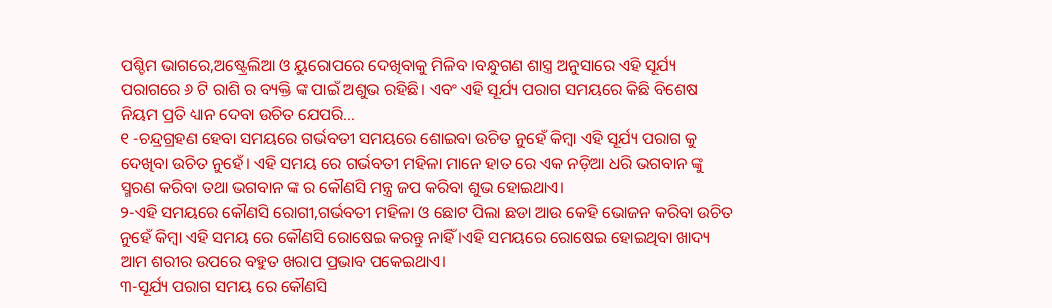ପଶ୍ଚିମ ଭାଗରେ,ଅଷ୍ଟ୍ରେଲିଆ ଓ ୟୁରୋପରେ ଦେଖିବାକୁ ମିଳିବ ।ବନ୍ଧୁଗଣ ଶାସ୍ତ୍ର ଅନୁସାରେ ଏହି ସୂର୍ଯ୍ୟ ପରାଗରେ ୬ ଟି ରାଶି ର ବ୍ୟକ୍ତି ଙ୍କ ପାଇଁ ଅଶୁଭ ରହିଛି। ଏବଂ ଏହି ସୂର୍ଯ୍ୟ ପରାଗ ସମୟରେ କିଛି ବିଶେଷ ନିୟମ ପ୍ରତି ଧ୍ୟାନ ଦେବା ଉଚିତ ଯେପରି…
୧ -ଚନ୍ଦ୍ରଗ୍ରହଣ ହେବା ସମୟରେ ଗର୍ଭବତୀ ସମୟରେ ଶୋଇବା ଉଚିତ ନୁହେଁ କିମ୍ବା ଏହି ସୂର୍ଯ୍ୟ ପରାଗ କୁ ଦେଖିବା ଉଚିତ ନୁହେଁ। ଏହି ସମୟ ରେ ଗର୍ଭବତୀ ମହିଳା ମାନେ ହାତ ରେ ଏକ ନଡ଼ିଆ ଧରି ଭଗବାନ ଙ୍କୁ ସ୍ମରଣ କରିବା ତଥା ଭଗବାନ ଙ୍କ ର କୌଣସି ମନ୍ତ୍ର ଜପ କରିବା ଶୁଭ ହୋଇଥାଏ।
୨-ଏହି ସମୟରେ କୌଣସି ରୋଗୀ,ଗର୍ଭବତୀ ମହିଳା ଓ ଛୋଟ ପିଲା ଛଡା ଆଉ କେହି ଭୋଜନ କରିବା ଉଚିତ ନୁହେଁ କିମ୍ବା ଏହି ସମୟ ରେ କୌଣସି ରୋଷେଇ କରନ୍ତୁ ନାହିଁ ।ଏହି ସମୟରେ ରୋଷେଇ ହୋଇଥିବା ଖାଦ୍ୟ ଆମ ଶରୀର ଉପରେ ବହୁତ ଖରାପ ପ୍ରଭାବ ପକେଇଥାଏ।
୩-ସୂର୍ଯ୍ୟ ପରାଗ ସମୟ ରେ କୌଣସି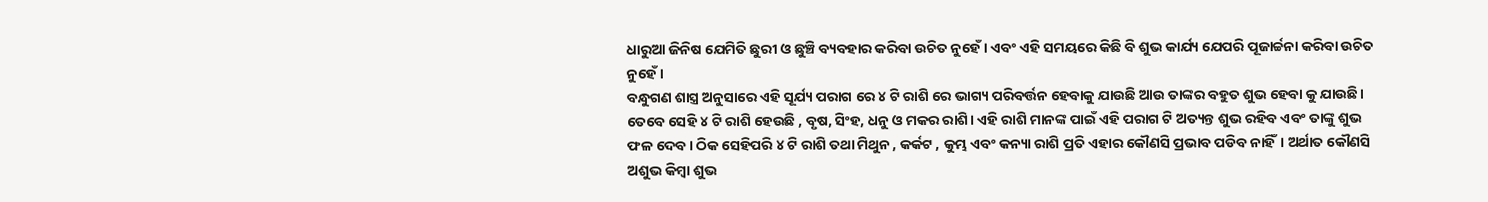ଧାରୁଆ ଜିନିଷ ଯେମିତି ଛୁରୀ ଓ ଛୁଞ୍ଚି ବ୍ୟବହାର କରିବା ଉଚିତ ନୁହେଁ । ଏବଂ ଏହି ସମୟରେ କିଛି ବି ଶୁଭ କାର୍ଯ୍ୟ ଯେପରି ପୂଜାର୍ଚ୍ଚନା କରିବା ଉଚିତ ନୁହେଁ ।
ବନ୍ଧୁଗଣ ଶାସ୍ତ୍ର ଅନୁସାରେ ଏହି ସୂର୍ଯ୍ୟ ପରାଗ ରେ ୪ ଟି ରାଶି ରେ ଭାଗ୍ୟ ପରିବର୍ତ୍ତନ ହେବାକୁ ଯାଉଛି ଆଉ ତାଙ୍କର ବହୁତ ଶୁଭ ହେବା କୁ ଯାଉଛି। ତେବେ ସେହି ୪ ଟି ରାଶି ହେଉଛି , ବୃଷ, ସିଂହ, ଧନୁ ଓ ମକର ରାଶି। ଏହି ରାଶି ମାନଙ୍କ ପାଇଁ ଏହି ପରାଗ ଟି ଅତ୍ୟନ୍ତ ଶୁଭ ରହିବ ଏବଂ ତାଙ୍କୁ ଶୁଭ ଫଳ ଦେବ। ଠିକ ସେହିପରି ୪ ଟି ରାଶି ତଥା ମିଥୁନ , କର୍କଟ , କୁମ୍ଭ ଏବଂ କନ୍ୟା ରାଶି ପ୍ରତି ଏହାର କୌଣସି ପ୍ରଭାବ ପଡିବ ନାହିଁ। ଅର୍ଥାତ କୌଣସି ଅଶୁଭ କିମ୍ବା ଶୁଭ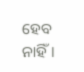ହେବ ନାହିଁ।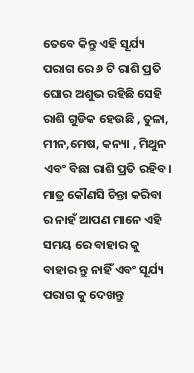ତେବେ କିନ୍ତୁ ଏହି ସୂର୍ଯ୍ୟ ପରାଗ ରେ ୬ ଟି ରାଶି ପ୍ରତି ଘୋର ଅଶୁଭ ରହିଛି ସେହି ରାଶି ଗୁଡିକ ହେଉଛି , ତୁଳା, ମୀନ,ମେଷ, କନ୍ୟା , ମିଥୁନ ଏବଂ ବିଛା ରାଶି ପ୍ରତି ରହିବ। ମାତ୍ର କୌଣସି ଚିନ୍ତା କରିବା ର ନାହଁ ଆପଣ ମାନେ ଏହି ସମୟ ରେ ବାହାର କୁ ବାହାର ନ୍ତୁ ନାହିଁ ଏବଂ ସୂର୍ଯ୍ୟ ପରାଗ କୁ ଦେଖନ୍ତୁ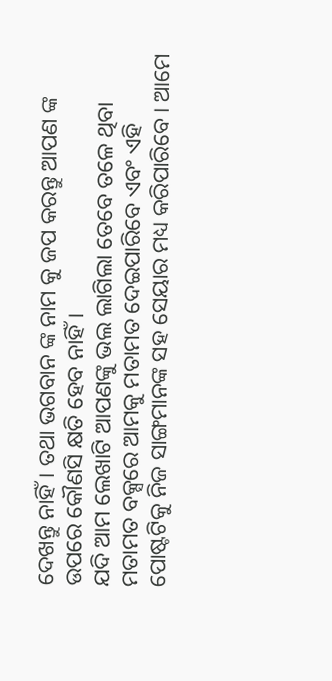ଦେଖନ୍ତୁ ନାହିଁ। ତଥା ଭଗବାନ ଙ୍କ ନାମ କୁ ଜପ କରନ୍ତୁ ଆପଣ ଙ୍କ ଉପରେ କୌଣସି କ୍ଷତି ହେବ ନାହିଁ।
ଯଦି ଆମ ଲେଖାଟି ଆପଣଙ୍କୁ ଭଲ ଲାଗିଲା ତେବେ ତଳେ ଥିବା ମତାମତ ବକ୍ସରେ ଆମକୁ ମତାମତ ଦେଇପାରିବେ ଏବଂ ଏହି ପୋଷ୍ଟଟିକୁ ନିଜ ସାଙ୍ଗମାନଙ୍କ ସହ ସେୟାର ମଧ୍ୟ କରିପାରିବେ । ଆମେ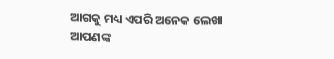ଆଗକୁ ମଧ୍ୟ ଏପରି ଅନେକ ଲେଖା ଆପଣଙ୍କ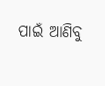ପାଇଁ ଆଣିବୁ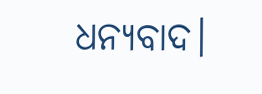ଧନ୍ୟବାଦ।